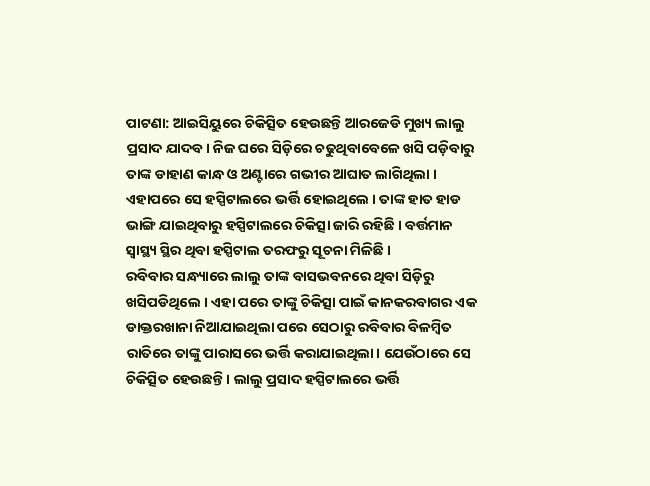ପାଟଣା: ଆଇସିୟୁରେ ଚିକିତ୍ସିତ ହେଉଛନ୍ତି ଆରଜେଡି ମୁଖ୍ୟ ଲାଲୁ ପ୍ରସାଦ ଯାଦବ। ନିଜ ଘରେ ସିଡ଼ିରେ ଚଢୁଥିବାବେଳେ ଖସି ପଡ଼ିବାରୁ ତାଙ୍କ ଡାହାଣ କାନ୍ଧ ଓ ଅଣ୍ଟାରେ ଗଭୀର ଆଘାତ ଲାଗିଥିଲା । ଏହାପରେ ସେ ହସ୍ପିଟାଲରେ ଭର୍ତ୍ତି ହୋଇଥିଲେ । ତାଙ୍କ ହାତ ହାଡ ଭାଙ୍ଗି ଯାଇଥିବାରୁ ହସ୍ପିଟାଲରେ ଚିକିତ୍ସା ଜାରି ରହିଛି । ବର୍ତ୍ତମାନ ସ୍ବାସ୍ଥ୍ୟ ସ୍ଥିର ଥିବା ହସ୍ପିଟାଲ ତରଫରୁ ସୂଚନା ମିଳିଛି ।
ରବିବାର ସନ୍ଧ୍ୟାରେ ଲାଲୁ ତାଙ୍କ ବାସଭବନରେ ଥିବା ସିଡ଼ିରୁ ଖସିପଡିଥିଲେ । ଏହା ପରେ ତାଙ୍କୁ ଚିକିତ୍ସା ପାଇଁ କାନକରବାଗର ଏକ ଡାକ୍ତରଖାନା ନିଆଯାଇଥିଲା ପରେ ସେଠାରୁ ରବିବାର ବିଳମ୍ବିତ ରାତିରେ ତାଙ୍କୁ ପାରାସରେ ଭର୍ତ୍ତି କରାଯାଇଥିଲା। ଯେଉଁଠାରେ ସେ ଚିକିତ୍ସିତ ହେଉଛନ୍ତି। ଲାଲୁ ପ୍ରସାଦ ହସ୍ପିଟାଲରେ ଭର୍ତ୍ତି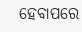ହେବାପରେ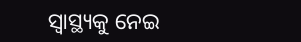ସ୍ବାସ୍ଥ୍ୟକୁ ନେଇ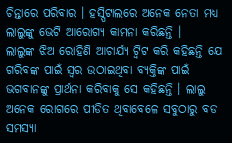ଚିନ୍ତାରେ ପରିବାର । ହସ୍ପିଟାଲରେ ଅନେକ ନେତା ମଧ୍ୟ ଲାଲୁଙ୍କୁ ଭେଟି ଆରୋଗ୍ୟ କାମନା କରିଛନ୍ତି ।
ଲାଲୁଙ୍କ ଝିଅ ରୋହିଣି ଆଚାର୍ଯ୍ୟ ଟ୍ବିଟ କରି କହିଛନ୍ତି ଯେ ଗରିବଙ୍କ ପାଇଁ ସ୍ବର ଉଠାଇଥିବା ବ୍ୟକ୍ତିଙ୍କ ପାଇଁ ଭଗବାନଙ୍କୁ ପ୍ରାର୍ଥନା କରିବାକୁ ସେ କହିଛନ୍ତି । ଲାଲୁ ଅନେକ ରୋଗରେ ପୀଡିତ ଥିବାବେଳେ ସବୁଠାରୁ ବଡ ସମସ୍ୟା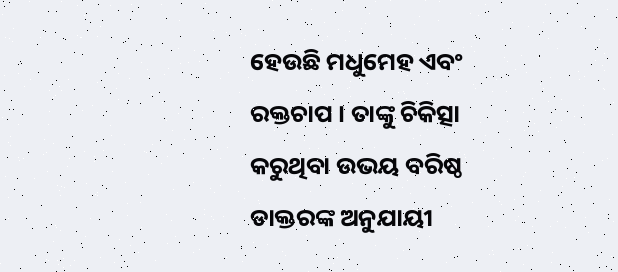ହେଉଛି ମଧୁମେହ ଏବଂ ରକ୍ତଚାପ । ତାଙ୍କୁ ଚିକିତ୍ସା କରୁଥିବା ଉଭୟ ବରିଷ୍ଠ ଡାକ୍ତରଙ୍କ ଅନୁଯାୟୀ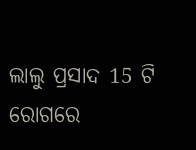ଲାଲୁ ପ୍ରସାଦ 15 ଟି ରୋଗରେ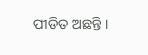ପୀଡିତ ଅଛନ୍ତି ।